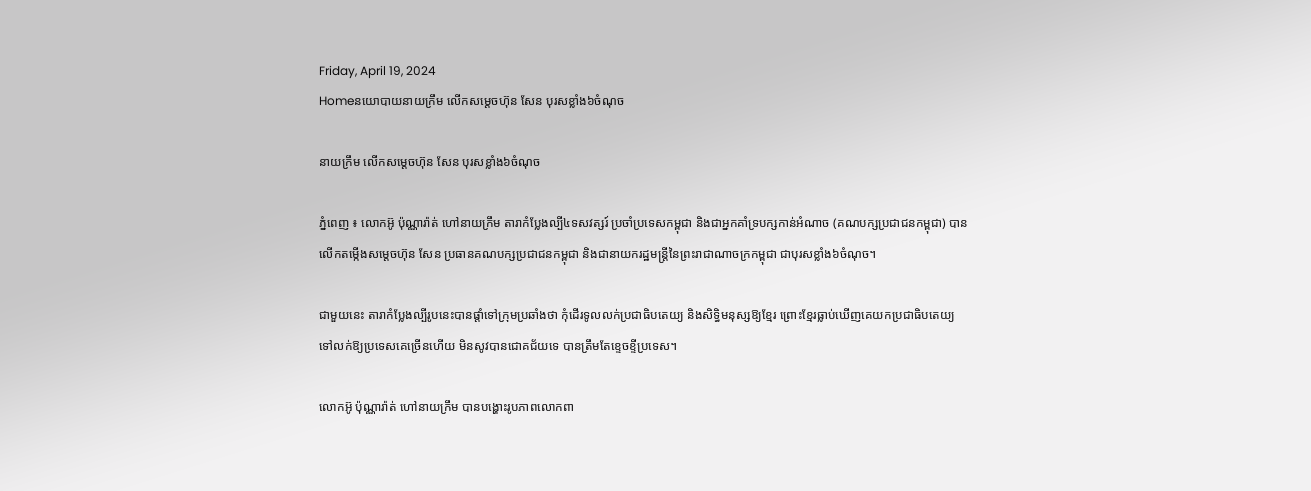Friday, April 19, 2024
Homeនយោបាយនាយក្រឹម លើកសម្តេចហ៊ុន សែន បុរសខ្លាំង៦ចំណុច

នាយក្រឹម លើកសម្តេចហ៊ុន សែន បុរសខ្លាំង៦ចំណុច

ភ្នំពេញ ៖ លោកអ៊ូ ប៉ុណ្ណារ៉ាត់ ហៅនាយក្រឹម តារាកំប្លែងល្បី៤ទសវត្សរ៍ ប្រចាំប្រទេសកម្ពុជា និងជាអ្នកគាំទ្របក្សកាន់អំណាច (គណបក្សប្រជាជនកម្ពុជា) បានលើកតម្កើងសម្តេចហ៊ុន សែន ប្រធានគណបក្សប្រជាជនកម្ពុជា និងជានាយករដ្ឋមន្ត្រីនៃព្រះរាជាណាចក្រកម្ពុជា ជាបុរសខ្លាំង៦ចំណុច។

ជាមួយនេះ តារាកំប្លែងល្បីរូបនេះបានផ្តាំទៅក្រុមប្រឆាំងថា កុំដើរទូលលក់ប្រជាធិបតេយ្យ និងសិទ្ធិមនុស្សឱ្យខ្មែរ ព្រោះខ្មែរធ្លាប់ឃើញគេយកប្រជាធិបតេយ្យទៅលក់ឱ្យប្រទេសគេច្រើនហើយ មិនសូវបានជោគជ័យទេ បានត្រឹមតែខ្ទេចខ្ទីប្រទេស។

លោកអ៊ូ ប៉ុណ្ណារ៉ាត់ ហៅនាយក្រឹម បានបង្ហោះរូបភាពលោកពា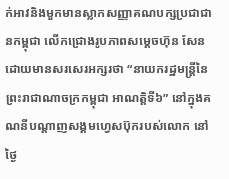ក់អាវនិងមួកមានស្លាកសញ្ញាគណបក្សប្រជាជានកម្ពុជា លើកជ្រោងរូបភាពសម្តេចហ៊ុន សែន ដោយមានសរសេរអក្សរថា “នាយករដ្ឋមន្ត្រីនៃព្រះរាជាណាចក្រកម្ពុជា អាណត្តិទី៦” នៅក្នុងគណនីបណ្តាញសង្គមហ្វេសប៊ុករបស់លោក នៅថ្ងៃ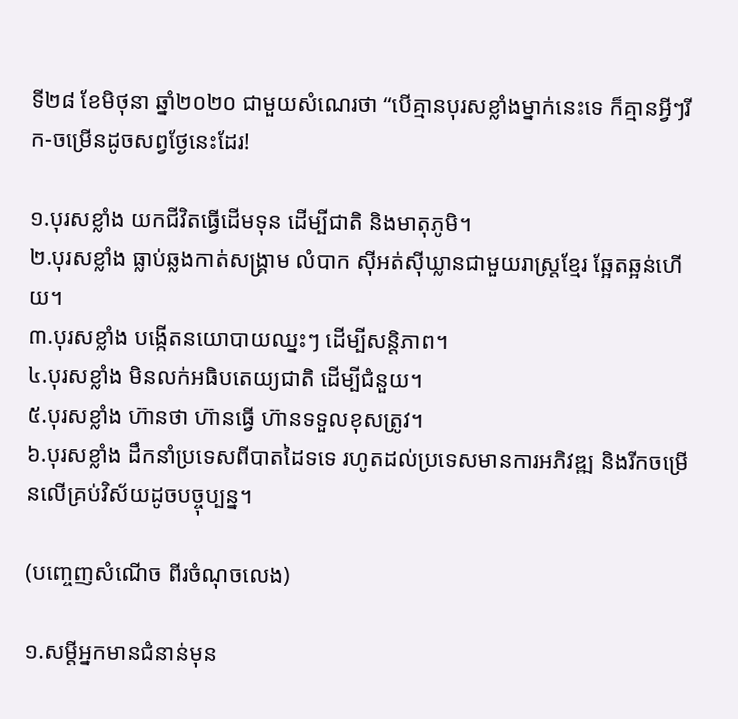ទី២៨ ខែមិថុនា ឆ្នាំ២០២០ ជាមួយសំណេរថា “បើគ្មានបុរសខ្លាំងម្នាក់នេះទេ ក៏គ្មានអ្វីៗរីក-ចម្រើនដូចសព្វថ្ងែនេះដែរ!

១.បុរសខ្លាំង យកជីវិតធ្វើដើមទុន ដើម្បីជាតិ និងមាតុភូមិ។
២.បុរសខ្លាំង ធ្លាប់ឆ្លងកាត់សង្គ្រាម លំបាក ស៊ីអត់ស៊ីឃ្លានជាមួយរាស្ត្រខ្មែរ ឆ្អែតឆ្អន់ហើយ។
៣.បុរសខ្លាំង បង្កើតនយោបាយឈ្នះៗ ដើម្បីសន្តិភាព។
៤.បុរសខ្លាំង មិនលក់អធិបតេយ្យជាតិ ដើម្បីជំនួយ។
៥.បុរសខ្លាំង ហ៊ានថា ហ៊ានធ្វើ ហ៊ានទទួលខុសត្រូវ។
៦.បុរសខ្លាំង ដឹកនាំប្រទេសពីបាតដៃទទេ រហូតដល់ប្រទេសមានការអភិវឌ្ឍ និងរីកចម្រើនលើគ្រប់វិស័យដូចបច្ចុប្បន្ន។

(បញ្ចេញសំណើច ពីរចំណុចលេង)

១.សម្តីអ្នកមានជំនាន់មុន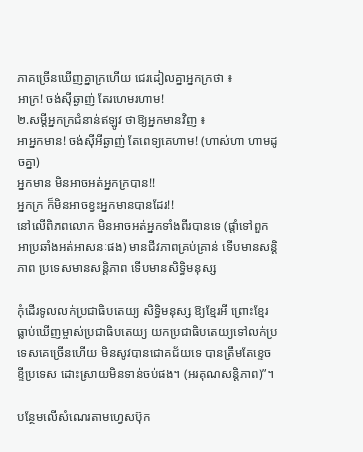ភាគច្រើនឃើញគ្នាក្រហើយ ជេរដៀលគ្នាអ្នកក្រថា ៖
អាក្រ! ចង់ស៊ីឆ្ងាញ់ តែរហេមរហាម!
២.សម្តីអ្នកក្រជំនាន់ឥឡូវ ថាឱ្យអ្នកមានវិញ ៖
អាអ្នកមាន! ចង់ស៊ីអីឆ្ងាញ់ តែពេទ្យគេហាម! (ហាស់ហា ហាមដូចគ្នា)
អ្នកមាន មិនអាចអត់អ្នកក្របាន!!
អ្នកក្រ ក៏មិនអាចខ្វះអ្នកមានបានដែរ!!
នៅលើពិភពលោក មិនអាចអត់អ្នកទាំងពីរបានទេ (ផ្តាំទៅពួកអាប្រឆាំងអត់អាសនៈផង) មានជីវភាពគ្រប់គ្រាន់ ទើបមានសន្តិភាព ប្រទេសមានសន្តិភាព ទើបមានសិទ្ធិមនុស្ស

កុំដើរទូលលក់ប្រជាធិបតេយ្យ សិទ្ធិមនុស្ស ឱ្យខ្មែរអី ព្រោះខ្មែរធ្លាប់ឃើញម្ចាស់ប្រជាធិបតេយ្យ យកប្រជាធិបតេយ្យទៅលក់ប្រទេសគេច្រើនហើយ មិនសូវបានជោគជ័យទេ បានត្រឹមតែខ្ទេចខ្ទីប្រទេស ដោះស្រាយមិនទាន់ចប់ផង។ (អរគុណសន្តិភាព)”។

បន្ថែមលើសំណេរតាមហ្វេសប៊ុក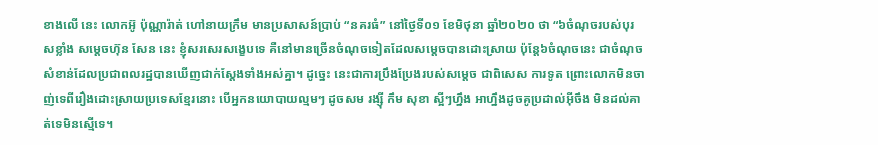ខាងលើ នេះ លោកអ៊ូ ប៉ុណ្ណារ៉ាត់ ហៅនាយក្រឹម មានប្រសាសន៍ប្រាប់ “នគរធំ” នៅថ្ងៃទី០១ ខែមិថុនា ឆ្នាំ២០២០ ថា “៦ចំណុចរបស់បុរសខ្លាំង សម្តេចហ៊ុន សែន នេះ ខ្ញុំសរសេរសង្ខេបទេ គឺនៅមានច្រើនចំណុចទៀតដែលសម្តេចបានដោះស្រាយ ប៉ុន្តែ៦ចំណុចនេះ ជាចំណុចសំខាន់ដែលប្រជាពលរដ្ឋបានឃើញជាក់ស្តែងទាំងអស់គ្នា។ ដូច្នេះ នេះជាការប្រឹងប្រែងរបស់សម្តេច ជាពិសេស ការទូត ព្រោះលោកមិនចាញ់ទេពីរឿងដោះស្រាយប្រទេសខ្មែរនោះ បើអ្នកនយោបាយល្មមៗ ដូចសម រង្ស៊ី កឹម សុខា ស្អីៗហ្នឹង អាហ្នឹងដូចគូប្រដាល់អ៊ីចឹង មិនដល់គាត់ទេមិនស្មើទេ។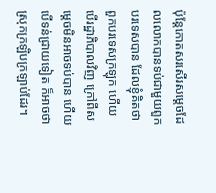ប៉ុន្តែកោតសរសើរសម្តេចដែលលោកបានទប់ជាមួយពួកបរទេសបាន ដែលខ្ញុំគិតថា ពួកបរទេសក្រឡុក ហើយបើរដ្ឋាភិបាលវិញ ក្រៅពីសម្តេចមិនអាចទប់បាន ហើយបើទន់ជ្រាយទៀត ក៏អាចថា ស្រុកក្រឡិបក្រឡាប់ដែរ។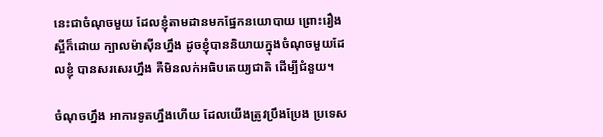នេះជាចំណុចមួយ ដែលខ្ញុំតាមដានមកផ្នែកនយោបាយ ព្រោះរឿងស្អីក៏ដោយ ក្បាលម៉ាស៊ីនហ្នឹង ដូចខ្ញុំបាននិយាយក្នុងចំណុចមួយដែលខ្ញុំ បានសរសេរហ្នឹង គឺមិនលក់អធិបតេយ្យជាតិ ដើម្បីជំនួយ។

ចំណុចហ្នឹង អាការទូតហ្នឹងហើយ ដែលយើងត្រូវប្រឹងប្រែង ប្រទេស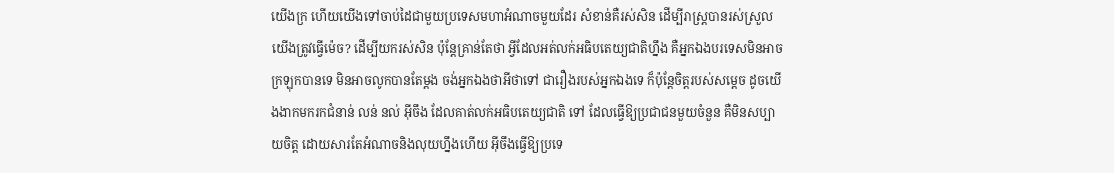យើងក្រ ហើយយើងទៅចាប់ដៃជាមួយប្រទេសមហាអំណាចមួយដែរ សំខាន់គឺរស់សិន ដើម្បីរាស្ត្របានរស់ស្រួល យើងត្រូវធ្វើម៉េច? ដើម្បីយករស់សិន ប៉ុន្តែគ្រាន់តែថា អ្វីដែលអត់លក់អធិបតេយ្យជាតិហ្នឹង គឺអ្នកឯងបរទេសមិនអាច ក្រឡុកបានទេ មិនអាចលូកបានតែម្តង ចង់អ្នកឯងថាអីថាទៅ ជារឿងរបស់អ្នកឯងទេ ក៏ប៉ុន្តែចិត្តរបស់សម្តេច ដូចយើងងាកមករកជំនាន់ លន់ នល់ អ៊ីចឹង ដែលគាត់លក់អធិបតេយ្យជាតិ ទៅ ដែលធ្វើឱ្យប្រជាជនមួយចំនួន គឺមិនសប្បាយចិត្ត ដោយសារតែអំណាចនិងលុយហ្នឹងហើយ អ៊ីចឹងធ្វើឱ្យប្រទេ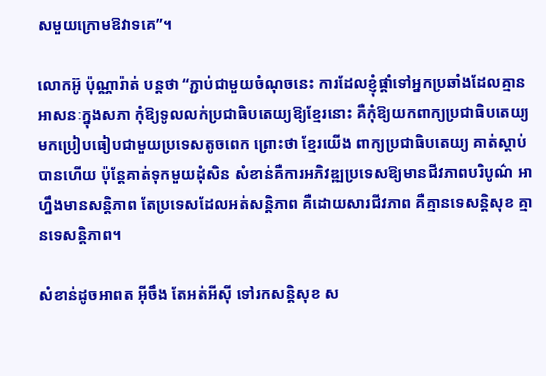សមួយក្រោមឱវាទគេ”។

លោកអ៊ូ ប៉ុណ្ណារ៉ាត់ បន្តថា “ភ្ជាប់ជាមួយចំណុចនេះ ការដែលខ្ញុំផ្តាំទៅអ្នកប្រឆាំងដែលគ្មានអាសនៈក្នុងសភា កុំឱ្យទូលលក់ប្រជាធិបតេយ្យឱ្យខ្មែរនោះ គឺកុំឱ្យយកពាក្យប្រជាធិបតេយ្យមកប្រៀបធៀបជាមួយប្រទេសតូចពេក ព្រោះថា ខ្មែរយើង ពាក្យប្រជាធិបតេយ្យ គាត់ស្តាប់បានហើយ ប៉ុន្តែគាត់ទុកមួយដុំសិន សំខាន់គឺការអភិវឌ្ឍប្រទេសឱ្យមានជីវភាពបរិបូណ៌ អាហ្នឹងមានសន្តិភាព តែប្រទេសដែលអត់សន្តិភាព គឺដោយសារជីវភាព គឺគ្មានទេសន្តិសុខ គ្មានទេសន្តិភាព។

សំខាន់ដូចអាពត អ៊ីចឹង តែអត់អីស៊ី ទៅរកសន្តិសុខ ស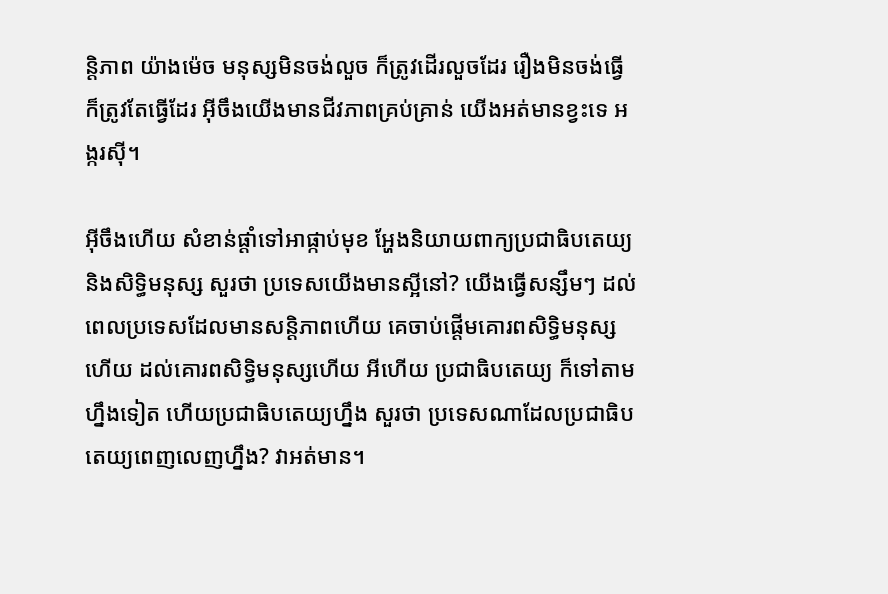ន្តិភាព យ៉ាងម៉េច មនុស្សមិនចង់លួច ក៏ត្រូវដើរលួចដែរ រឿងមិនចង់ធ្វើ ក៏ត្រូវតែធ្វើដែរ អ៊ីចឹងយើងមានជីវភាពគ្រប់គ្រាន់ យើងអត់មានខ្វះទេ អង្ករស៊ី។

អ៊ីចឹងហើយ សំខាន់ផ្តាំទៅអាផ្កាប់មុខ អ្ហែងនិយាយពាក្យប្រជាធិបតេយ្យ និងសិទ្ធិមនុស្ស សួរថា ប្រទេសយើងមានស្អីនៅ? យើងធ្វើសន្សឹមៗ ដល់ពេលប្រទេសដែលមានសន្តិភាពហើយ គេចាប់ផ្តើមគោរពសិទ្ធិមនុស្សហើយ ដល់គោរពសិទ្ធិមនុស្សហើយ អីហើយ ប្រជាធិបតេយ្យ ក៏ទៅតាមហ្នឹងទៀត ហើយប្រជាធិបតេយ្យហ្នឹង សួរថា ប្រទេសណាដែលប្រជាធិបតេយ្យពេញលេញហ្នឹង? វាអត់មាន។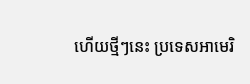ហើយថ្មីៗនេះ ប្រទេសអាមេរិ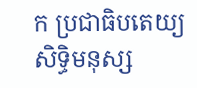ក ប្រជាធិបតេយ្យ សិទ្ធិមនុស្ស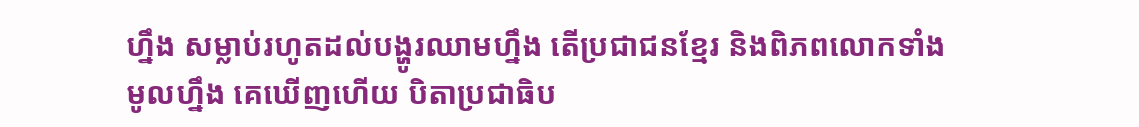ហ្នឹង សម្លាប់រហូតដល់បង្ហូរឈាមហ្នឹង តើប្រជាជនខ្មែរ និងពិភពលោកទាំងមូលហ្នឹង គេឃើញហើយ បិតាប្រជាធិប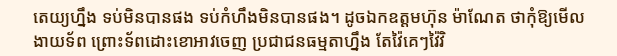តេយ្យហ្នឹង ទប់មិនបានផង ទប់កំហឹងមិនបានផង។ ដូចឯកឧត្តមហ៊ុន ម៉ាណែត ថាកុំឱ្យមើលងាយទ័ព ព្រោះទ័ពដោះខោអាវចេញ ប្រជាជនធម្មតាហ្នឹង តែវ៉ៃគេៗវ៉ៃវិ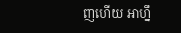ញហើយ អាហ្នឹ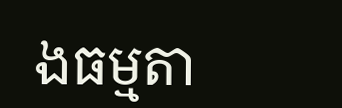ងធម្មតា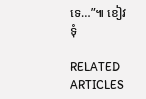ទេ…”៕ ខៀវទុំ

RELATED ARTICLES